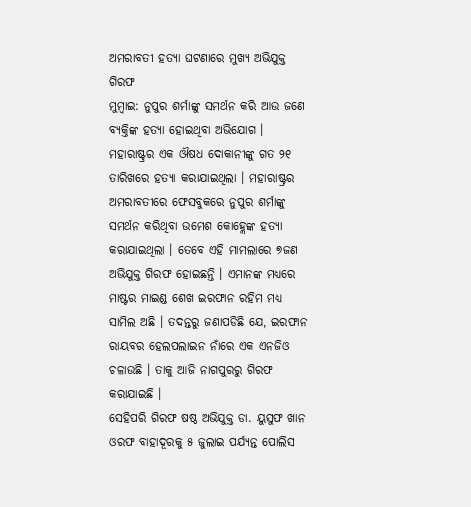ଅମରାବତୀ ହତ୍ୟା ଘଟଣାରେ ମୁଖ୍ୟ ଅଭିଯୁକ୍ତ ଗିରଫ
ମୁମ୍ବାଇ: ନୁପୁର ଶର୍ମାଙ୍କୁ ସମର୍ଥନ କରି ଆଉ ଜଣେ ବ୍ୟକ୍ତିଙ୍କ ହତ୍ୟା ହୋଇଥିବା ଅଭିଯୋଗ । ମହାରାଷ୍ଟ୍ରର ଏକ ଔଷଧ ଦୋକାନୀଙ୍କୁ ଗତ ୨୧ ତାରିଖରେ ହତ୍ୟା କରାଯାଇଥିଲା । ମହାରାଷ୍ଟ୍ରର ଅମରାବତୀରେ ଫେସବୁକରେ ନୁପୁର ଶର୍ମାଙ୍କୁ ସମର୍ଥନ କରିଥିବା ଉମେଶ କୋହ୍ଲେଙ୍କ ହତ୍ୟା କରାଯାଇଥିଲା । ତେବେ ଏହି ମାମଲାରେ ୭ଜଣ ଅଭିଯୁକ୍ତ ଗିରଫ ହୋଇଛନ୍ତି । ଏମାନଙ୍କ ମଧ୍ୟରେ ମାଷ୍ଟର ମାଇଣ୍ଡ ଶେଖ ଇରଫାନ ରହିମ ମଧ୍ୟ ସାମିଲ ଅଛି । ତଦନ୍ତରୁ ଜଣାପଡିଛି ଯେ, ଇରଫାନ ରାୟବର ହେଲପଲାଇନ ନାଁରେ ଏକ ଏନଜିଓ ଚଳାଉଛି । ତାକୁ ଆଜି ନାଗପୁରରୁ ଗିରଫ କରାଯାଇଛି ।
ସେହିପରି ଗିରଫ ଷଷ୍ଠ ଅଭିଯୁକ୍ତ ଡା. ୟୁସୁଫ ଖାନ ଓରଫ ବାହାଦୂରକୁ ୫ ଜୁଲାଇ ପର୍ଯ୍ୟନ୍ତ ପୋଲିସ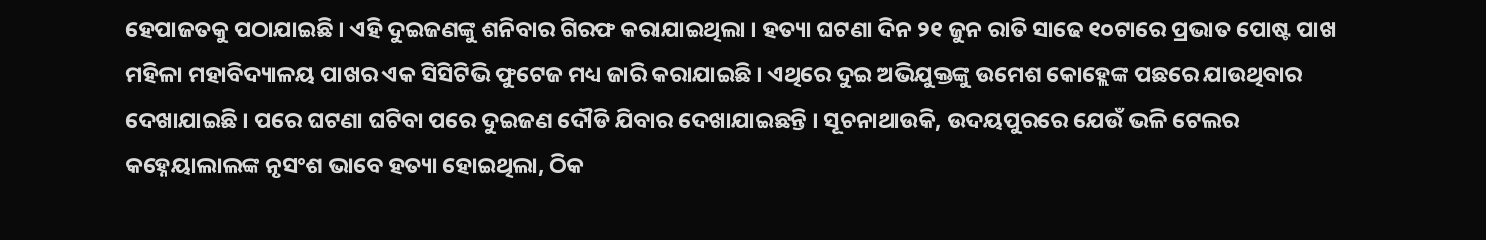ହେପାଜତକୁ ପଠାଯାଇଛି । ଏହି ଦୁଇଜଣଙ୍କୁ ଶନିବାର ଗିରଫ କରାଯାଇଥିଲା । ହତ୍ୟା ଘଟଣା ଦିନ ୨୧ ଜୁନ ରାତି ସାଢେ ୧୦ଟାରେ ପ୍ରଭାତ ପୋଷ୍ଟ ପାଖ ମହିଳା ମହାବିଦ୍ୟାଳୟ ପାଖର ଏକ ସିସିଟିଭି ଫୁଟେଜ ମଧ୍ୟ ଜାରି କରାଯାଇଛି । ଏଥିରେ ଦୁଇ ଅଭିଯୁକ୍ତଙ୍କୁ ଉମେଶ କୋହ୍ଲେଙ୍କ ପଛରେ ଯାଉଥିବାର ଦେଖାଯାଇଛି । ପରେ ଘଟଣା ଘଟିବା ପରେ ଦୁଇଜଣ ଦୌଡି ଯିବାର ଦେଖାଯାଇଛନ୍ତି । ସୂଚନାଥାଉକି, ଉଦୟପୁରରେ ଯେଉଁ ଭଳି ଟେଲର କହ୍ନେୟାଲାଲଙ୍କ ନୃସଂଶ ଭାବେ ହତ୍ୟା ହୋଇଥିଲା, ଠିକ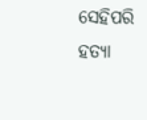ସେହିପରି ହତ୍ୟା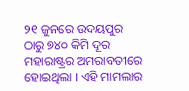୨୧ ଜୁନରେ ଉଦୟପୁର ଠାରୁ ୭୪୦ କିମି ଦୂର ମହାରାଷ୍ଟ୍ରର ଅମରାବତୀରେ ହୋଇଥିଲା । ଏହି ମାମଲାର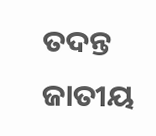ତଦନ୍ତ ଜାତୀୟ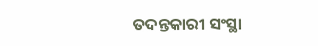ତଦନ୍ତକାରୀ ସଂସ୍ଥା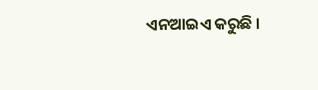ଏନଆଇଏ କରୁଛି ।